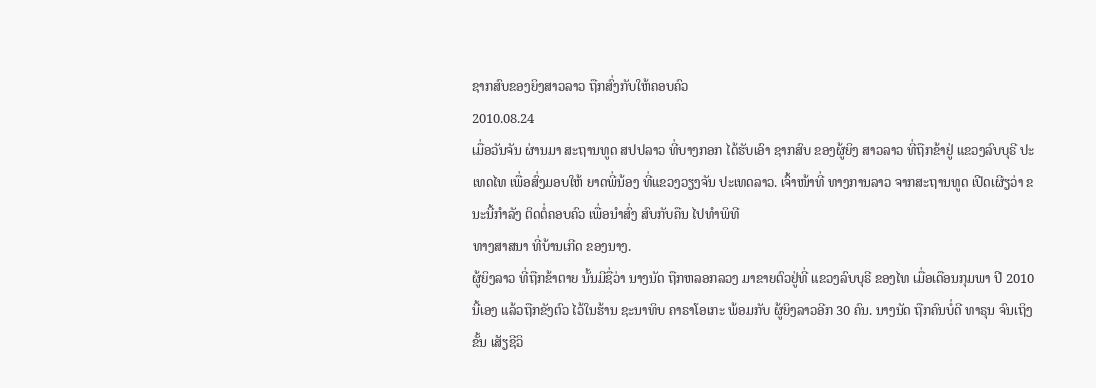ຊາກສົບຂອງຍິງສາວລາວ ຖືກສົ່ງກັບໃຫ້ຄອບຄົວ
2010.08.24
ເມື່ອວັນຈັນ ຜ່ານມາ ສະຖານທູດ ສປປລາວ ທີ່ບາງກອກ ໄດ້ຮັບເອົາ ຊາກສົບ ຂອງຜູ້ຍິງ ສາວລາວ ທີ່ຖືກຂ້າຢູ່ ແຂວງລົບບຸຣີ ປະເທດໄທ ເພື່ອສົ່ງມອບໃຫ້ ຍາດພີ່ນ້ອງ ທີ່ແຂວງວຽງຈັນ ປະເທດລາວ. ເຈົ້າໜ້າທີ່ ທາງການລາວ ຈາກສະຖານທູດ ເປີດເຜີຽວ່າ ຂນະນີ້ກໍາລັງ ຕິດຕໍ່ຄອບຄົວ ເພື່ອນໍາສົ່ງ ສົບກັບຄືນ ໄປທໍາພິທີ
ທາງສາສນາ ທີ່ບ້ານເກີດ ຂອງນາງ.
ຜູ້ຍິງລາວ ທີ່ຖືກຂ້າຕາຍ ນັ້ນມີຊື່ວ່າ ນາງນັດ ຖືກຫລອກລວງ ມາຂາຍຕົວຢູ່ທີ່ ແຂວງລົບບຸຣີ ຂອງໄທ ເມື່ອເດືອນກຸມພາ ປີ 2010 ນີ້ເອງ ແລ້ວຖືກຂັງຕົວ ໄວ້ໃນຮ້ານ ຊະນາທິບ ຄາຣາໂອເກະ ພ້ອມກັບ ຜູ້ຍິງລາວອີກ 30 ຄົນ. ນາງນັດ ຖືກຄົນບໍ່ດີ ທາຣຸນ ຈົນເຖິງຂັ້ນ ເສັຽຊີວິ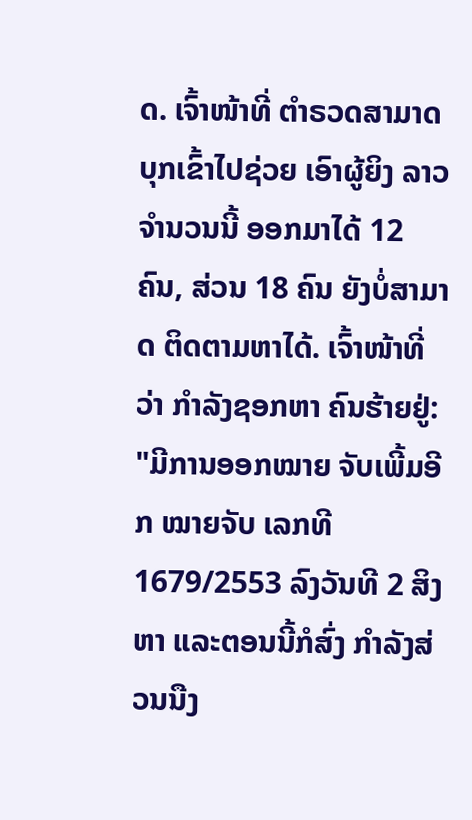ດ. ເຈົ້າໜ້າທີ່ ຕໍາຣວດສາມາດ ບຸກເຂົ້າໄປຊ່ວຍ ເອົາຜູ້ຍິງ ລາວ ຈໍານວນນີ້ ອອກມາໄດ້ 12 ຄົນ, ສ່ວນ 18 ຄົນ ຍັງບໍ່ສາມາດ ຕິດຕາມຫາໄດ້. ເຈົ້າໜ້າທີ່ວ່າ ກໍາລັງຊອກຫາ ຄົນຮ້າຍຢູ່:
"ມີການອອກໝາຍ ຈັບເພີ້ມອີກ ໝາຍຈັບ ເລກທີ 1679/2553 ລົງວັນທີ 2 ສິງຫາ ແລະຕອນນີ້ກໍສົ່ງ ກໍາລັງສ່ວນນືງ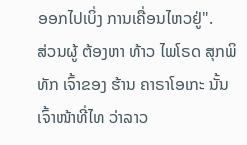ອອກໄປເບິ່ງ ການເຄື່ອນໄຫວຢູ່".
ສ່ວນຜູ້ ຕ້ອງຫາ ທ້າວ ໄພໂຣດ ສຸກພິທັກ ເຈົ້າຂອງ ຮ້ານ ຄາຣາໂອເກະ ນັ້ນ ເຈົ້າໜ້າທີ່ໄທ ວ່າລາວ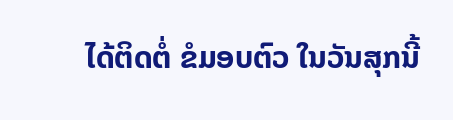ໄດ້ຕິດຕໍ່ ຂໍມອບຕົວ ໃນວັນສຸກນີ້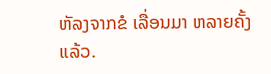ຫັລງຈາກຂໍ ເລື່ອນມາ ຫລາຍຄັ້ງແລ້ວ.